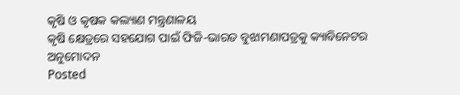କୃଷି ଓ କୃଷକ କଲ୍ୟାଣ ମନ୍ତ୍ରଣାଳୟ
କୃଷି କ୍ଷେତ୍ରରେ ସହଯୋଗ ପାଇଁ ଫିଜି-ଭାରତ ବୁଝାମଣାପତ୍ରକୁ କ୍ୟାବିନେଟର ଅନୁମୋଦନ
Posted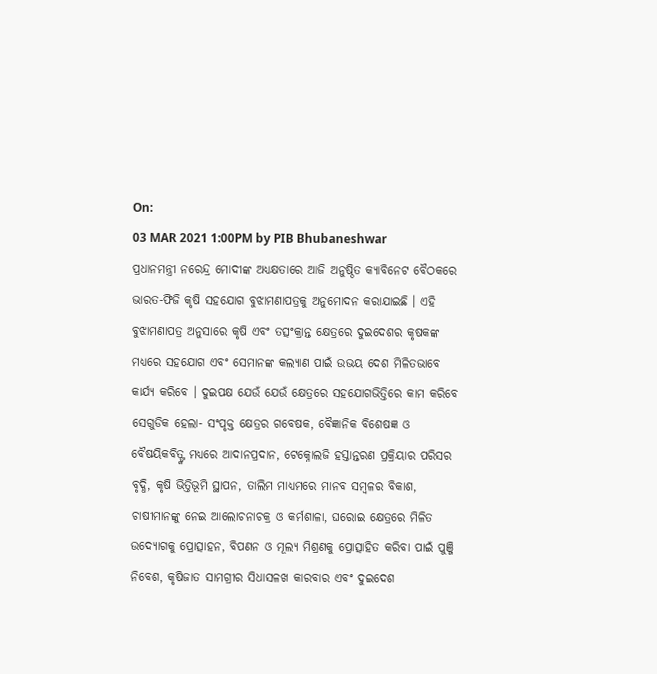On:
03 MAR 2021 1:00PM by PIB Bhubaneshwar
ପ୍ରଧାନମନ୍ତ୍ରୀ ନରେନ୍ଦ୍ର ମୋଦୀଙ୍କ ଅଧ୍ୟକ୍ଷତାରେ ଆଜି ଅନୁଷ୍ଠିତ କ୍ୟାବିନେଟ ବୈଠକରେ ଭାରତ-ଫିଜି କୃଷି ସହଯୋଗ ବୁଝାମଣାପତ୍ରକୁ ଅନୁମୋଦନ କରାଯାଇଛି । ଏହି ବୁଝାମଣାପତ୍ର ଅନୁସାରେ କୃଷି ଏବଂ ତତ୍ସଂକ୍ରାନ୍ତ କ୍ଷେତ୍ରରେ ଦୁଇଦେଶର କୃଷକଙ୍କ ମଧ୍ୟରେ ସହଯୋଗ ଏବଂ ସେମାନଙ୍କ କଲ୍ୟାଣ ପାଇଁ ଉଭୟ ଦେଶ ମିଳିତଭାବେ କାର୍ଯ୍ୟ କରିବେ । ଦୁଇପକ୍ଷ ଯେଉଁ ଯେଉଁ କ୍ଷେତ୍ରରେ ସହଯୋଗଭିତ୍ତିରେ କାମ କରିବେ ସେଗୁଡିକ ହେଲା- ସଂପୃକ୍ତ କ୍ଷେତ୍ରର ଗବେଷକ, ବୈଜ୍ଞାନିକ ବିଶେଷଜ୍ଞ ଓ ବୈଷୟିକବିତ୍ଙ୍କ ମଧ୍ୟରେ ଆଦାନପ୍ରଦାନ, ଟେକ୍ନୋଲଜି ହସ୍ତାନ୍ତରଣ ପ୍ରକ୍ରିୟାର ପରିସର ବୃଦ୍ଧି, କୃଷି ଭିତ୍ତିଭୂମି ସ୍ଥାପନ, ତାଲିମ ମାଧ୍ୟମରେ ମାନବ ସମ୍ବଳର ବିକାଶ, ଚାଷୀମାନଙ୍କୁ ନେଇ ଆଲୋଚନାଚକ୍ର ଓ କର୍ମଶାଳା, ଘରୋଇ କ୍ଷେତ୍ରରେ ମିଳିତ ଉଦ୍ୟୋଗକୁ ପ୍ରୋତ୍ସାହନ, ବିପଣନ ଓ ମୂଲ୍ୟ ମିଶ୍ରଣକୁ ପ୍ରୋତ୍ସାହିତ କରିବା ପାଇଁ ପୁଞ୍ଜି ନିବେଶ, କୃଷିଜାତ ସାମଗ୍ରୀର ସିଧାସଳଖ କାରବାର ଏବଂ ଦୁଇଦେଶ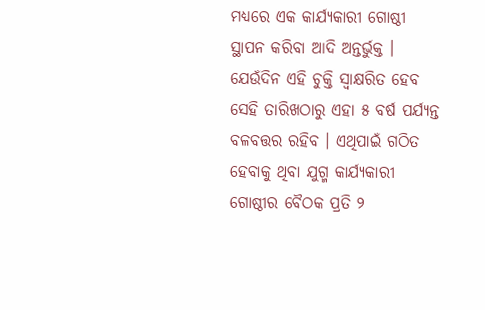ମଧ୍ୟରେ ଏକ କାର୍ଯ୍ୟକାରୀ ଗୋଷ୍ଠୀ ସ୍ଥାପନ କରିବା ଆଦି ଅନ୍ତର୍ଭୁକ୍ତ । ଯେଉଁଦିନ ଏହି ଚୁକ୍ତି ସ୍ୱାକ୍ଷରିତ ହେବ ସେହି ତାରିଖଠାରୁ ଏହା ୫ ବର୍ଷ ପର୍ଯ୍ୟନ୍ତ ବଳବତ୍ତର ରହିବ । ଏଥିପାଇଁ ଗଠିତ ହେବାକୁ ଥିବା ଯୁଗ୍ମ କାର୍ଯ୍ୟକାରୀ ଗୋଷ୍ଠୀର ବୈଠକ ପ୍ରତି ୨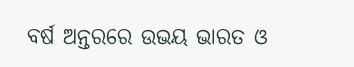ବର୍ଷ ଅନ୍ତରରେ ଉଭୟ ଭାରତ ଓ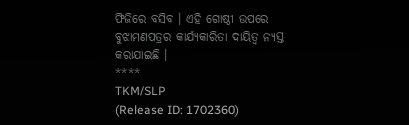ଫିଜିରେ ବସିବ । ଏହି ଗୋଷ୍ଠୀ ଉପରେ ବୁଝାମଣପତ୍ରର କାର୍ଯ୍ୟକାରିତା ଦାୟିତ୍ୱ ନ୍ୟସ୍ତ କରାଯାଇଛି ।
****
TKM/SLP
(Release ID: 1702360)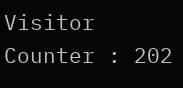Visitor Counter : 202